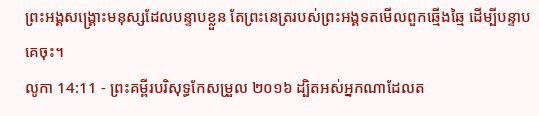ព្រះអង្គសង្គ្រោះមនុស្សដែលបន្ទាបខ្លួន តែព្រះនេត្ររបស់ព្រះអង្គទតមើលពួកឆ្មើងឆ្មៃ ដើម្បីបន្ទាបគេចុះ។
លូកា 14:11 - ព្រះគម្ពីរបរិសុទ្ធកែសម្រួល ២០១៦ ដ្បិតអស់អ្នកណាដែលត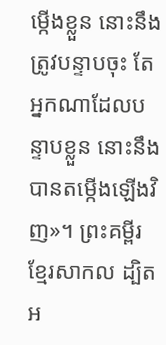ម្កើងខ្លួន នោះនឹងត្រូវបន្ទាបចុះ តែអ្នកណាដែលបន្ទាបខ្លួន នោះនឹងបានតម្កើងឡើងវិញ»។ ព្រះគម្ពីរខ្មែរសាកល ដ្បិតអ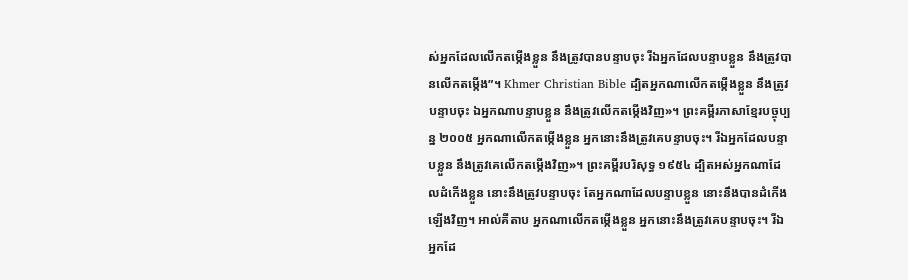ស់អ្នកដែលលើកតម្កើងខ្លួន នឹងត្រូវបានបន្ទាបចុះ រីឯអ្នកដែលបន្ទាបខ្លួន នឹងត្រូវបានលើកតម្កើង”។ Khmer Christian Bible ដ្បិតអ្នកណាលើកតម្កើងខ្លួន នឹងត្រូវបន្ទាបចុះ ឯអ្នកណាបន្ទាបខ្លួន នឹងត្រូវលើកតម្កើងវិញ»។ ព្រះគម្ពីរភាសាខ្មែរបច្ចុប្បន្ន ២០០៥ អ្នកណាលើកតម្កើងខ្លួន អ្នកនោះនឹងត្រូវគេបន្ទាបចុះ។ រីឯអ្នកដែលបន្ទាបខ្លួន នឹងត្រូវគេលើកតម្កើងវិញ»។ ព្រះគម្ពីរបរិសុទ្ធ ១៩៥៤ ដ្បិតអស់អ្នកណាដែលដំកើងខ្លួន នោះនឹងត្រូវបន្ទាបចុះ តែអ្នកណាដែលបន្ទាបខ្លួន នោះនឹងបានដំកើងឡើងវិញ។ អាល់គីតាប អ្នកណាលើកតម្កើងខ្លួន អ្នកនោះនឹងត្រូវគេបន្ទាបចុះ។ រីឯអ្នកដែ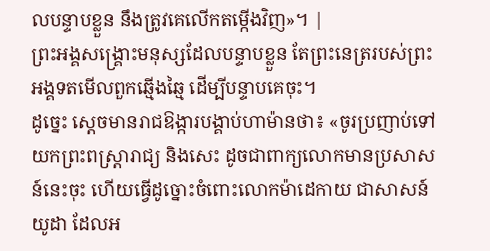លបន្ទាបខ្លួន នឹងត្រូវគេលើកតម្កើងវិញ»។ |
ព្រះអង្គសង្គ្រោះមនុស្សដែលបន្ទាបខ្លួន តែព្រះនេត្ររបស់ព្រះអង្គទតមើលពួកឆ្មើងឆ្មៃ ដើម្បីបន្ទាបគេចុះ។
ដូច្នេះ ស្ដេចមានរាជឱង្ការបង្គាប់ហាម៉ានថា៖ «ចូរប្រញាប់ទៅយកព្រះពស្ត្រារាជ្យ និងសេះ ដូចជាពាក្យលោកមានប្រសាសន៍នេះចុះ ហើយធ្វើដូច្នោះចំពោះលោកម៉ាដេកាយ ជាសាសន៍យូដា ដែលអ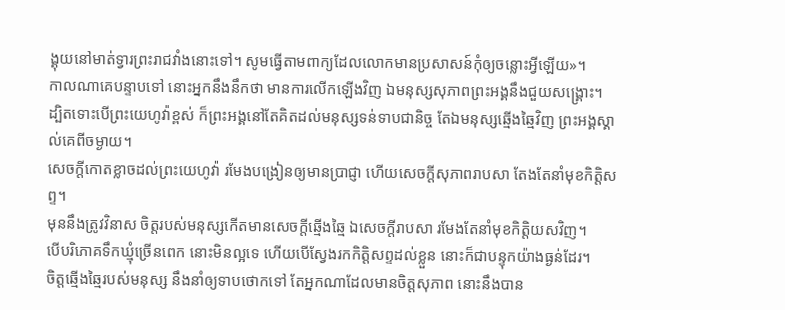ង្គុយនៅមាត់ទ្វារព្រះរាជវាំងនោះទៅ។ សូមធ្វើតាមពាក្យដែលលោកមានប្រសាសន៍កុំឲ្យចន្លោះអ្វីឡើយ»។
កាលណាគេបន្ទាបទៅ នោះអ្នកនឹងនឹកថា មានការលើកឡើងវិញ ឯមនុស្សសុភាពព្រះអង្គនឹងជួយសង្គ្រោះ។
ដ្បិតទោះបើព្រះយេហូវ៉ាខ្ពស់ ក៏ព្រះអង្គនៅតែគិតដល់មនុស្សទន់ទាបជានិច្ច តែឯមនុស្សឆ្មើងឆ្មៃវិញ ព្រះអង្គស្គាល់គេពីចម្ងាយ។
សេចក្ដីកោតខ្លាចដល់ព្រះយេហូវ៉ា រមែងបង្រៀនឲ្យមានប្រាជ្ញា ហើយសេចក្ដីសុភាពរាបសា តែងតែនាំមុខកិត្តិសព្ទ។
មុននឹងត្រូវវិនាស ចិត្តរបស់មនុស្សកើតមានសេចក្ដីឆ្មើងឆ្មៃ ឯសេចក្ដីរាបសា រមែងតែនាំមុខកិត្តិយសវិញ។
បើបរិភោគទឹកឃ្មុំច្រើនពេក នោះមិនល្អទេ ហើយបើស្វែងរកកិត្តិសព្ទដល់ខ្លួន នោះក៏ជាបន្ទុកយ៉ាងធ្ងន់ដែរ។
ចិត្តឆ្មើងឆ្មៃរបស់មនុស្ស នឹងនាំឲ្យទាបថោកទៅ តែអ្នកណាដែលមានចិត្តសុភាព នោះនឹងបាន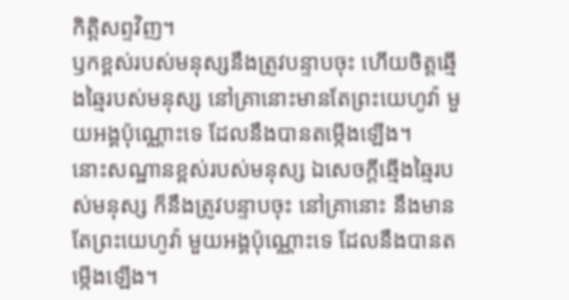កិត្តិសព្ទវិញ។
ឫកខ្ពស់របស់មនុស្សនឹងត្រូវបន្ទាបចុះ ហើយចិត្តឆ្មើងឆ្មៃរបស់មនុស្ស នៅគ្រានោះមានតែព្រះយេហូវ៉ា មួយអង្គប៉ុណ្ណោះទេ ដែលនឹងបានតម្កើងឡើង។
នោះសណ្ឋានខ្ពស់របស់មនុស្ស ឯសេចក្ដីឆ្មើងឆ្មៃរបស់មនុស្ស ក៏នឹងត្រូវបន្ទាបចុះ នៅគ្រានោះ នឹងមានតែព្រះយេហូវ៉ា មួយអង្គប៉ុណ្ណោះទេ ដែលនឹងបានតម្កើងឡើង។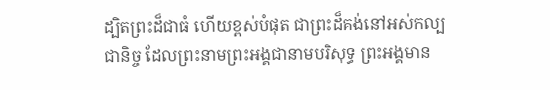ដ្បិតព្រះដ៏ជាធំ ហើយខ្ពស់បំផុត ជាព្រះដ៏គង់នៅអស់កល្បជានិច្ច ដែលព្រះនាមព្រះអង្គជានាមបរិសុទ្ធ ព្រះអង្គមាន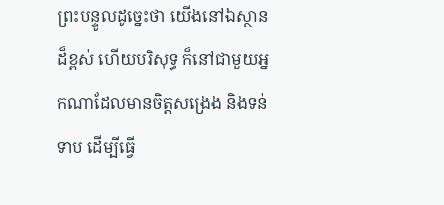ព្រះបន្ទូលដូច្នេះថា យើងនៅឯស្ថានដ៏ខ្ពស់ ហើយបរិសុទ្ធ ក៏នៅជាមួយអ្នកណាដែលមានចិត្តសង្រេង និងទន់ទាប ដើម្បីធ្វើ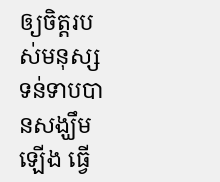ឲ្យចិត្តរបស់មនុស្សទន់ទាបបានសង្ឃឹមឡើង ធ្វើ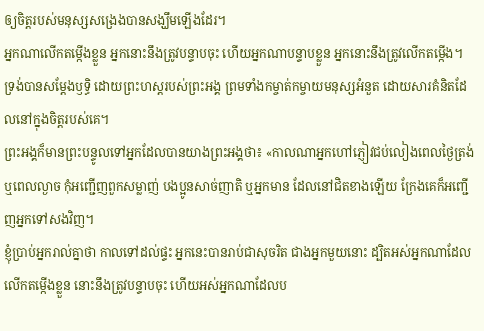ឲ្យចិត្តរបស់មនុស្សសង្រេងបានសង្ឃឹមឡើងដែរ។
អ្នកណាលើកតម្កើងខ្លួន អ្នកនោះនឹងត្រូវបន្ទាបចុះ ហើយអ្នកណាបន្ទាបខ្លួន អ្នកនោះនឹងត្រូវលើកតម្កើង។
ទ្រង់បានសម្តែងឫទ្ធិ ដោយព្រះហស្តរបស់ព្រះអង្គ ព្រមទាំងកម្ចាត់កម្ចាយមនុស្សអំនួត ដោយសារគំនិតដែលនៅក្នុងចិត្តរបស់គេ។
ព្រះអង្គក៏មានព្រះបន្ទូលទៅអ្នកដែលបានយាងព្រះអង្គថា៖ «កាលណាអ្នកហៅភ្ញៀវជប់លៀងពេលថ្ងៃត្រង់ ឬពេលល្ងាច កុំអញ្ជើញពួកសម្លាញ់ បងប្អូនសាច់ញាតិ ឬអ្នកមាន ដែលនៅជិតខាងឡើយ ក្រែងគេក៏អញ្ជើញអ្នកទៅសងវិញ។
ខ្ញុំប្រាប់អ្នករាល់គ្នាថា កាលទៅដល់ផ្ទះ អ្នកនេះបានរាប់ជាសុចរិត ជាងអ្នកមួយនោះ ដ្បិតអស់អ្នកណាដែលលើកតម្កើងខ្លួន នោះនឹងត្រូវបន្ទាបចុះ ហើយអស់អ្នកណាដែលប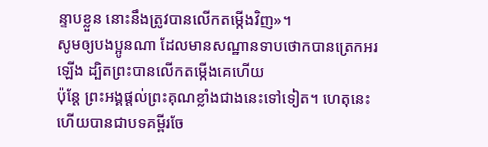ន្ទាបខ្លួន នោះនឹងត្រូវបានលើកតម្កើងវិញ»។
សូមឲ្យបងប្អូនណា ដែលមានសណ្ឋានទាបថោកបានត្រេកអរឡើង ដ្បិតព្រះបានលើកតម្កើងគេហើយ
ប៉ុន្ដែ ព្រះអង្គផ្តល់ព្រះគុណខ្លាំងជាងនេះទៅទៀត។ ហេតុនេះហើយបានជាបទគម្ពីរចែ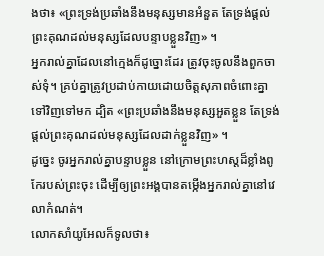ងថា៖ «ព្រះទ្រង់ប្រឆាំងនឹងមនុស្សមានអំនួត តែទ្រង់ផ្តល់ព្រះគុណដល់មនុស្សដែលបន្ទាបខ្លួនវិញ» ។
អ្នករាល់គ្នាដែលនៅក្មេងក៏ដូច្នោះដែរ ត្រូវចុះចូលនឹងពួកចាស់ទុំ។ គ្រប់គ្នាត្រូវប្រដាប់កាយដោយចិត្តសុភាពចំពោះគ្នាទៅវិញទៅមក ដ្បិត «ព្រះប្រឆាំងនឹងមនុស្សអួតខ្លួន តែទ្រង់ផ្តល់ព្រះគុណដល់មនុស្សដែលដាក់ខ្លួនវិញ» ។
ដូច្នេះ ចូរអ្នករាល់គ្នាបន្ទាបខ្លួន នៅក្រោមព្រះហស្តដ៏ខ្លាំងពូកែរបស់ព្រះចុះ ដើម្បីឲ្យព្រះអង្គបានតម្កើងអ្នករាល់គ្នានៅវេលាកំណត់។
លោកសាំយូអែលក៏ទូលថា៖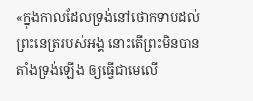«ក្នុងកាលដែលទ្រង់នៅថោកទាបដល់ព្រះនេត្ររបស់អង្គ នោះតើព្រះមិនបានតាំងទ្រង់ឡើង ឲ្យធ្វើជាមេលើ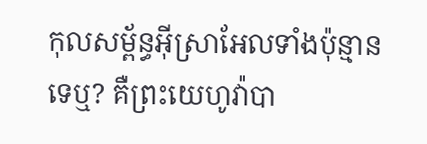កុលសម្ព័ន្ធអ៊ីស្រាអែលទាំងប៉ុន្មានទេឬ? គឺព្រះយេហូវ៉ាបា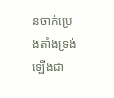នចាក់ប្រេងតាំងទ្រង់ឡើងជា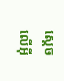ស្តេចលើអ៊ី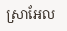ស្រាអែល